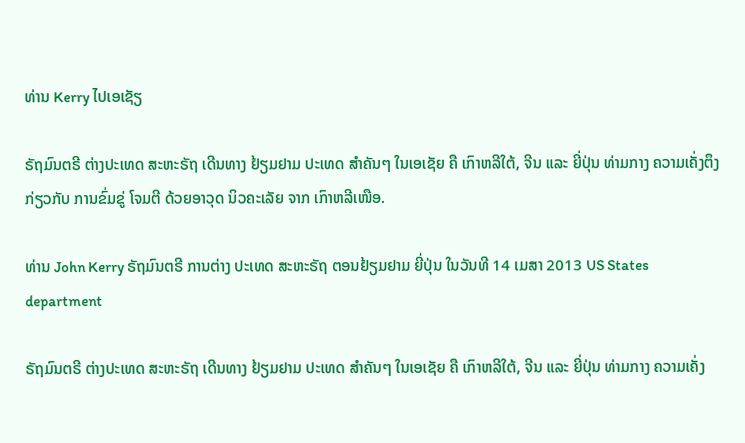ທ່ານ Kerry ໄປເອເຊັຽ

ຣັຖມົນຕຣີ ຕ່າງປະເທດ ສະຫະຣັຖ ເດີນທາງ ຢ້ຽມຢາມ ປະເທດ ສຳຄັນໆ ໃນເອເຊັຍ ຄື ເກົາຫລີໃຕ້, ຈີນ ແລະ ຍີ່ປຸ່ນ ທ່າມກາງ ຄວາມເຄັ່ງຕຶງ ກ່ຽວກັບ ການຂົ່ມຂູ່ ໂຈມຕີ ດ້ວຍອາວຸດ ນິວຄະເລັຍ ຈາກ ເກົາຫລີເໜືອ.

ທ່ານ John Kerry ຣັຖມົນຕຣີ ການຕ່າງ ປະເທດ ສະຫະຣັຖ ຕອນຢ້ຽມຢາມ ຍີ່ປຸ່ນ ໃນວັນທີ 14 ເມສາ 2013 US States department

ຣັຖມົນຕຣີ ຕ່າງປະເທດ ສະຫະຣັຖ ເດີນທາງ ຢ້ຽມຢາມ ປະເທດ ສຳຄັນໆ ໃນເອເຊັຍ ຄື ເກົາຫລີໃຕ້, ຈີນ ແລະ ຍີ່ປຸ່ນ ທ່າມກາງ ຄວາມເຄັ່ງ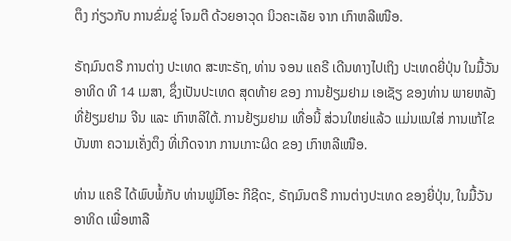ຕຶງ ກ່ຽວກັບ ການຂົ່ມຂູ່ ໂຈມຕີ ດ້ວຍອາວຸດ ນິວຄະເລັຍ ຈາກ ເກົາຫລີເໜືອ.

ຣັຖມົນຕຣີ ການຕ່າງ ປະເທດ ສະຫະຣັຖ, ທ່ານ ຈອນ ແຄຣີ ເດີນທາງໄປເຖິງ ປະເທດຍີ່ປຸ່ນ ໃນມື້ວັນ ອາທິດ ທີ 14 ເມສາ, ຊຶ່ງເປັນປະເທດ ສຸດທ້າຍ ຂອງ ການຢ້ຽມຢາມ ເອເຊັຽ ຂອງທ່ານ ພາຍຫລັງ ທີ່ຢ້ຽມຢາມ ຈີນ ແລະ ເກົາຫລີໃຕ້. ການຢ້ຽມຢາມ ເທື່ອນີ້ ສ່ວນໃຫຍ່ແລ້ວ ແມ່ນແນໃສ່ ການແກ້ໄຂບັນຫາ ຄວາມເຄັ່ງຕຶງ ທີ່ເກີດຈາກ ການເກາະຜິດ ຂອງ ເກົາຫລີເໜືອ.

ທ່ານ ແຄຣີ ໄດ້ພົບພໍ້ກັບ ທ່ານຟູມີໂອະ ກີຊີດະ, ຣັຖມົນຕຣີ ການຕ່າງປະເທດ ຂອງຍີ່ປຸ່ນ, ໃນມື້ວັນ ອາທິດ ເພື່ອຫາລື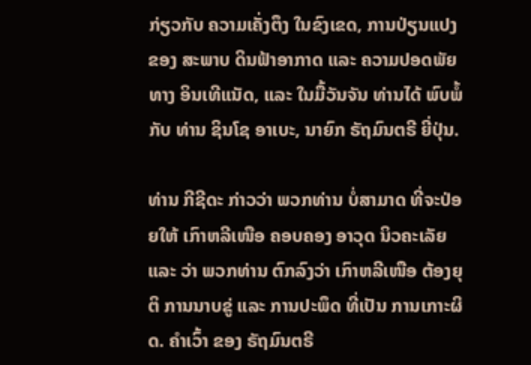ກ່ຽວກັບ ຄວາມເຄັ່ງຕຶງ ໃນຂົງເຂດ, ການປ່ຽນແປງ ຂອງ ສະພາບ ດິນຟ້າອາກາດ ແລະ ຄວາມປອດພັຍ ທາງ ອິນເທີແນັດ, ແລະ ໃນມື້ວັນຈັນ ທ່ານໄດ້ ພົບພໍ້ ກັບ ທ່ານ ຊິນໂຊ ອາເບະ, ນາຍົກ ຣັຖມົນຕຣີ ຍີ່ປຸ່ນ.

ທ່ານ ກີຊີດະ ກ່າວວ່າ ພວກທ່ານ ບໍ່ສາມາດ ທີ່ຈະປ່ອຍໃຫ້ ເກົາຫລີເໜືອ ຄອບຄອງ ອາວຸດ ນິວຄະເລັຍ ແລະ ວ່າ ພວກທ່ານ ຕົກລົງວ່າ ເກົາຫລີເໜືອ ຕ້ອງຍຸຕິ ການນາບຂູ່ ແລະ ການປະພຶດ ທີ່ເປັນ ການເກາະຜິດ. ຄຳເວົ້າ ຂອງ ຣັຖມົນຕຣີ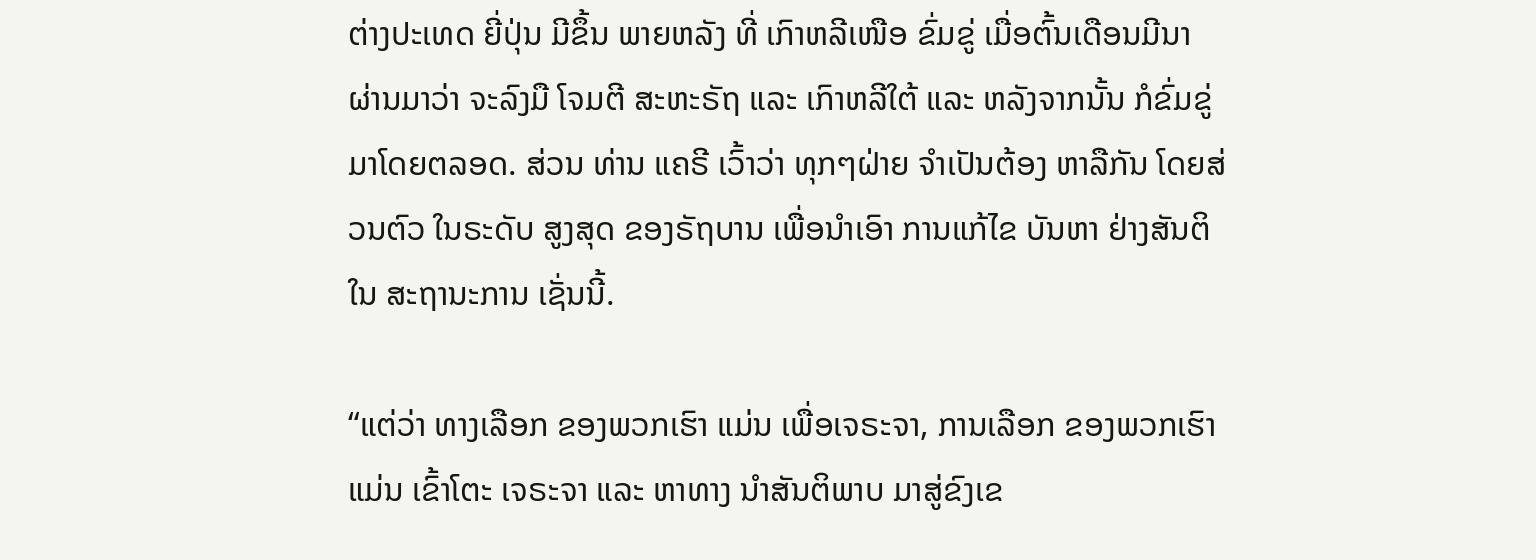ຕ່າງປະເທດ ຍີ່ປຸ່ນ ມີຂຶ້ນ ພາຍຫລັງ ທີ່ ເກົາຫລີເໜືອ ຂົ່ມຂູ່ ເມື່ອຕົ້ນເດືອນມີນາ ຜ່ານມາວ່າ ຈະລົງມື ໂຈມຕີ ສະຫະຣັຖ ແລະ ເກົາຫລີໃຕ້ ແລະ ຫລັງຈາກນັ້ນ ກໍຂົ່ມຂູ່ ມາໂດຍຕລອດ. ສ່ວນ ທ່ານ ແຄຣີ ເວົ້າວ່າ ທຸກໆຝ່າຍ ຈຳເປັນຕ້ອງ ຫາລືກັນ ໂດຍສ່ວນຕົວ ໃນຣະດັບ ສູງສຸດ ຂອງຣັຖບານ ເພື່ອນຳເອົາ ການແກ້ໄຂ ບັນຫາ ຢ່າງສັນຕິ ໃນ ສະຖານະການ ເຊັ່ນນີ້.

“ແຕ່ວ່າ ທາງເລືອກ ຂອງພວກເຮົາ ແມ່ນ ເພື່ອເຈຣະຈາ, ການເລືອກ ຂອງພວກເຮົາ ແມ່ນ ເຂົ້າໂຕະ ເຈຣະຈາ ແລະ ຫາທາງ ນຳສັນຕິພາບ ມາສູ່ຂົງເຂ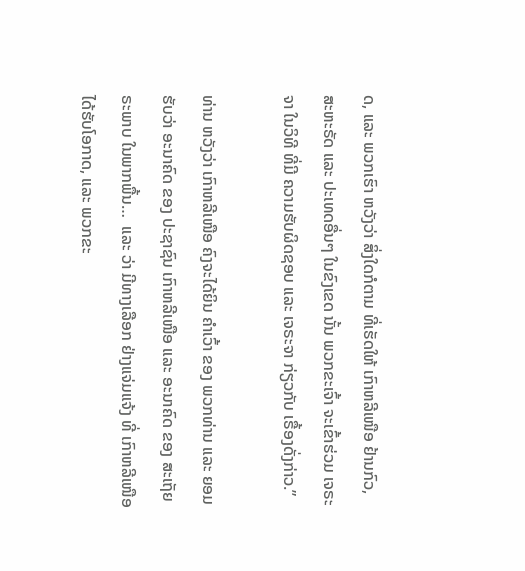ດ, ແລະ ພວກເຮົາ ຫວັງວ່າ ສິ່ງໃດກໍຕາມ ທີ່ເຮັດໃຫ້ ເກົາຫລີເໜືອ ຢ້ານກົວ, ສະຫະຣັດ ແລະ ປະເທດອື່ນໆ ໃນຂົງເຂດ ນັ້ນ ພວກຂະເຈົ້າ ຈະເຂົ້າຮ່ວມ ເຈຣະຈາ ໃນວິທີ ທີ່ມີ ຄວາມຮັບຜິດຊອບ ແລະ ເຈຣະຈາ ກ່ຽວກັບ ເຣື້ອງດັ່ງກ່າວ.”

ທ່ານ ຫວັງວ່າ ເກົາຫລີເໜືອ ຄົງຈະໄດ້ຍິນ ຄຳເວົ້າ ຂອງ ພວກທ່ານ ແລະ ຍອມຮັບວ່າ ອະນາຄົດ ຂອງ ປະຊາຊົນ ເກົາຫລີເໜືອ ແລະ ອະນາຄົດ ຂອງ ສະເຖັຍຣະພາບ ໃນພາກພື້ນ…  ແລະ ວ່າ ມີທາງເລືອກ ຢ່າງແຈ່ມແຈ້ງ ທີ່ ເກົາຫລີເໜືອ ໄດ້ຮັບໂອກາດ, ແລະ ພວກຂະ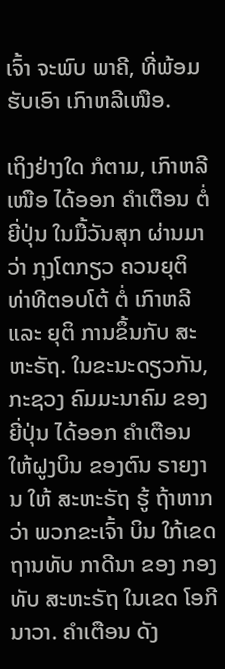ເຈົ້າ ຈະພົບ ພາຄີ, ທີ່ພ້ອມຮັບເອົາ ເກົາຫລີເໜືອ.

ເຖິງຢ່າງໃດ ກໍຕາມ, ເກົາຫລີເໜືອ ໄດ້ອອກ ຄຳເຕືອນ ຕໍ່ຍີ່ປຸ່ນ ໃນມື້ວັນສຸກ ຜ່ານມາ ວ່າ ກຸງໂຕກຽວ ຄວນຍຸຕິ ທ່າທີຕອບໂຕ້ ຕໍ່ ເກົາຫລີ ແລະ ຍຸຕິ ການຂຶ້ນກັບ ສະຫະຣັຖ. ໃນຂະນະດຽວກັນ, ກະຊວງ ຄົມມະນາຄົມ ຂອງຍີ່ປຸ່ນ ໄດ້ອອກ ຄຳເຕືອນ ໃຫ້ຝູງບິນ ຂອງຕົນ ຣາຍງານ ໃຫ້ ສະຫະຣັຖ ຮູ້ ຖ້າຫາກວ່າ ພວກຂະເຈົ້າ ບິນ ໃກ້ເຂດ ຖານທັບ ກາດີນາ ຂອງ ກອງທັບ ສະຫະຣັຖ ໃນເຂດ ໂອກີນາວາ. ຄຳເຕືອນ ດັງ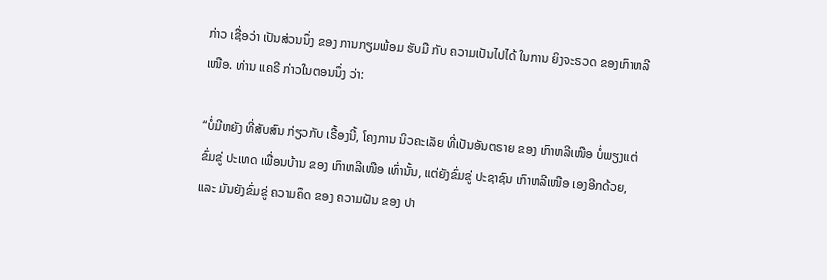ກ່າວ ເຊື່ອວ່າ ເປັນສ່ວນນຶ່ງ ຂອງ ການກຽມພ້ອມ ຮັບມື ກັບ ຄວາມເປັນໄປໄດ້ ໃນການ ຍິງຈະຣວດ ຂອງເກົາຫລີເໜືອ. ທ່ານ ແຄຣີ ກ່າວໃນຕອນນຶ່ງ ວ່າ:

“ບໍ່ມີຫຍັງ ທີ່ສັບສົນ ກ່ຽວກັບ ເຣື້ອງນີ້, ໂຄງການ ນິວຄະເລັຍ ທີ່ເປັນອັນຕຣາຍ ຂອງ ເກົາຫລີເໜືອ ບໍ່ພຽງແຕ່ ຂົ່ມຂູ່ ປະເທດ ເພື່ອນບ້ານ ຂອງ ເກົາຫລີເໜືອ ເທົ່ານັ້ນ, ແຕ່ຍັງຂົ່ມຂູ່ ປະຊາຊົນ ເກົາຫລີເໜືອ ເອງອີກດ້ວຍ, ແລະ ມັນຍັງຂົ່ມຂູ່ ຄວາມຄຶດ ຂອງ ຄວາມຝັນ ຂອງ ປາ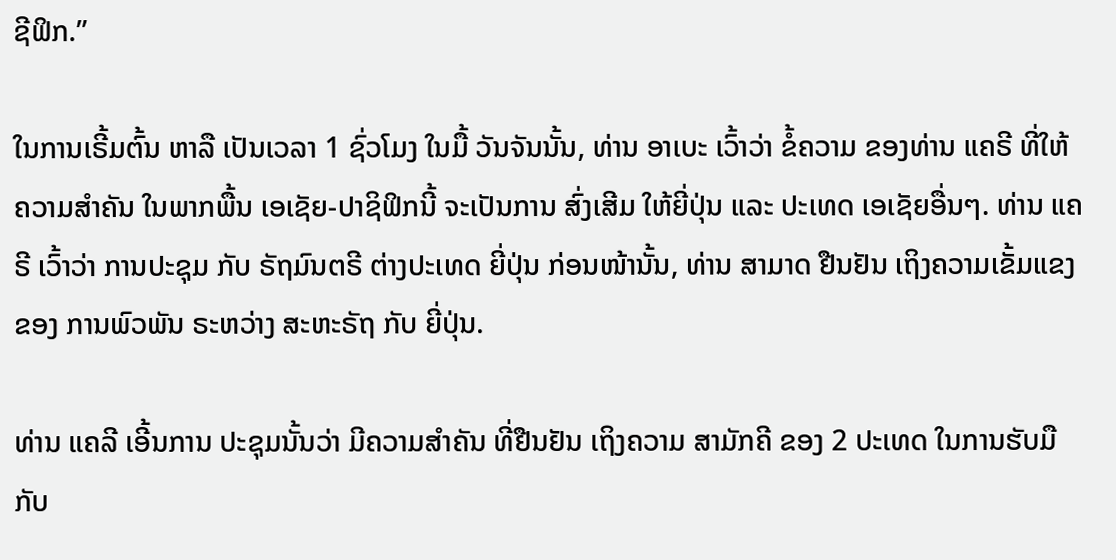ຊີຟິກ.”

ໃນການເຣີ້ມຕົ້ນ ຫາລື ເປັນເວລາ 1 ຊົ່ວໂມງ ໃນມື້ ວັນຈັນນັ້ນ, ທ່ານ ອາເບະ ເວົ້າວ່າ ຂໍ້ຄວາມ ຂອງທ່ານ ແຄຣີ ທີ່ໃຫ້ ຄວາມສຳຄັນ ໃນພາກພື້ນ ເອເຊັຍ-ປາຊິຟິກນີ້ ຈະເປັນການ ສົ່ງເສີມ ໃຫ້ຍີ່ປຸ່ນ ແລະ ປະເທດ ເອເຊັຍອື່ນໆ. ທ່ານ ແຄຣີ ເວົ້າວ່າ ການປະຊຸມ ກັບ ຣັຖມົນຕຣີ ຕ່າງປະເທດ ຍີ່ປຸ່ນ ກ່ອນໜ້ານັ້ນ, ທ່ານ ສາມາດ ຢືນຢັນ ເຖິງຄວາມເຂັ້ມແຂງ ຂອງ ການພົວພັນ ຣະຫວ່າງ ສະຫະຣັຖ ກັບ ຍີ່ປຸ່ນ.

ທ່ານ ແຄລີ ເອີ້ນການ ປະຊຸມນັ້ນວ່າ ມີຄວາມສຳຄັນ ທີ່ຢືນຢັນ ເຖິງຄວາມ ສາມັກຄີ ຂອງ 2 ປະເທດ ໃນການຮັບມື ກັບ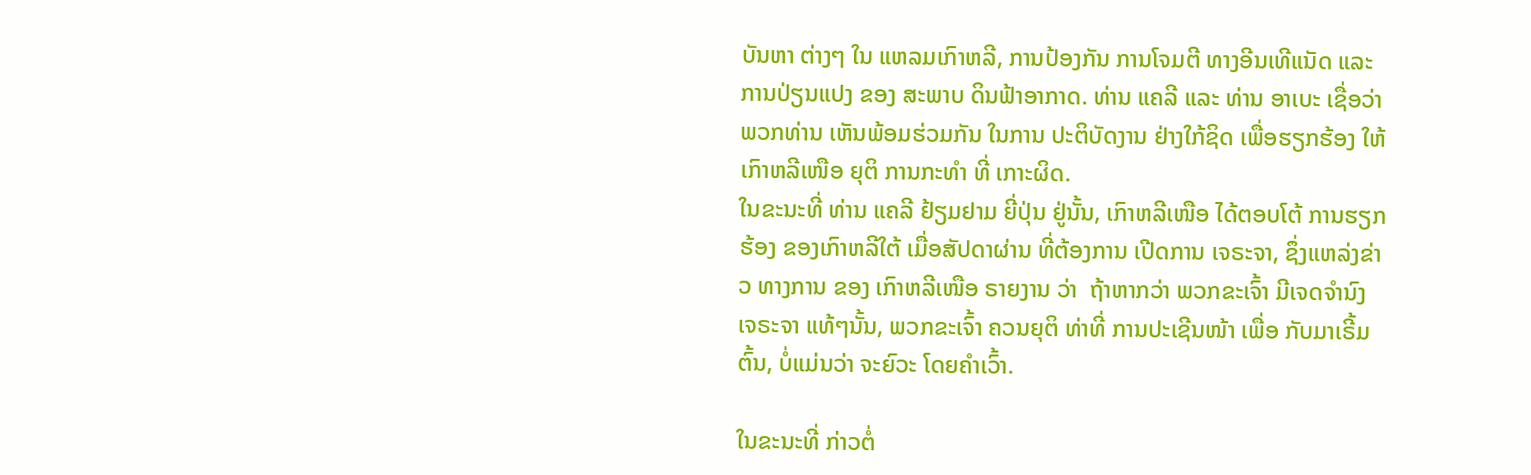ບັນຫາ ຕ່າງໆ ໃນ ແຫລມເກົາຫລີ, ການປ້ອງກັນ ການໂຈມຕີ ທາງອີນເທີແນັດ ແລະ ການປ່ຽນແປງ ຂອງ ສະພາບ ດິນຟ້າອາກາດ. ທ່ານ ແຄລີ ແລະ ທ່ານ ອາເບະ ເຊື່ອວ່າ ພວກທ່ານ ເຫັນພ້ອມຮ່ວມກັນ ໃນການ ປະຕິບັດງານ ຢ່າງໃກ້ຊິດ ເພື່ອຮຽກຮ້ອງ ໃຫ້ເກົາຫລີເໜືອ ຍຸຕິ ການກະທຳ ທີ່ ເກາະຜິດ.
ໃນຂະນະທີ່ ທ່ານ ແຄລີ ຢ້ຽມຢາມ ຍີ່ປຸ່ນ ຢູ່ນັ້ນ, ເກົາຫລີເໜືອ ໄດ້ຕອບໂຕ້ ການຮຽກຮ້ອງ ຂອງເກົາຫລີໃຕ້ ເມື່ອສັປດາຜ່ານ ທີ່ຕ້ອງການ ເປີດການ ເຈຣະຈາ, ຊຶ່ງແຫລ່ງຂ່າວ ທາງການ ຂອງ ເກົາຫລີເໜືອ ຣາຍງານ ວ່າ  ຖ້າຫາກວ່າ ພວກຂະເຈົ້າ ມີເຈດຈໍານົງ ເຈຣະຈາ ແທ້ໆນັ້ນ, ພວກຂະເຈົ້າ ຄວນຍຸຕິ ທ່າທີ່ ການປະເຊີນໜ້າ ເພື່ອ ກັບມາເຣີ້ມຕົ້ນ, ບໍ່ແມ່ນວ່າ ຈະຍົວະ ໂດຍຄຳເວົ້າ.

ໃນຂະນະທີ່ ກ່າວຕໍ່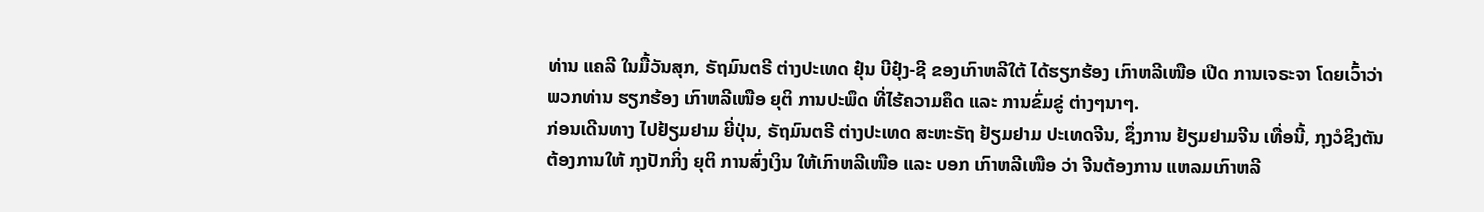ທ່ານ ແຄລີ ໃນມື້ວັນສຸກ, ຣັຖມົນຕຣີ ຕ່າງປະເທດ ຢຸ໋ນ ບີຢຸ໋ງ-ຊີ ຂອງເກົາຫລີໃຕ້ ໄດ້ຮຽກຮ້ອງ ເກົາຫລີເໜືອ ເປີດ ການເຈຣະຈາ ໂດຍເວົ້າວ່າ ພວກທ່ານ ຮຽກຮ້ອງ ເກົາຫລີເໜືອ ຍຸຕິ ການປະພຶດ ທີ່ໄຮ້ຄວາມຄຶດ ແລະ ການຂົ່ມຂູ່ ຕ່າງໆນາໆ.
ກ່ອນເດີນທາງ ໄປຢ້ຽມຢາມ ຍີ່ປຸ່ນ, ຣັຖມົນຕຣີ ຕ່າງປະເທດ ສະຫະຣັຖ ຢ້ຽມຢາມ ປະເທດຈີນ, ຊຶ່ງການ ຢ້ຽມຢາມຈີນ ເທື່ອນີ້, ກຸງວໍຊິງຕັນ ຕ້ອງການໃຫ້ ກຸງປັກກິ່ງ ຍຸຕິ ການສົ່ງເງິນ ໃຫ້ເກົາຫລີເໜືອ ແລະ ບອກ ເກົາຫລີເໜືອ ວ່າ ຈີນຕ້ອງການ ແຫລມເກົາຫລີ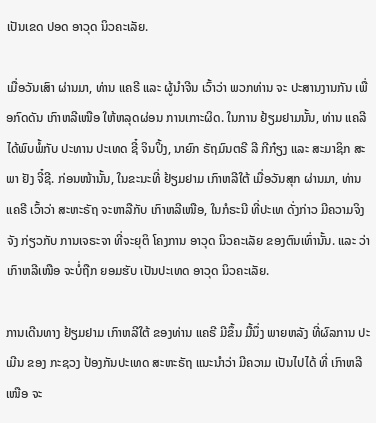ເປັນເຂດ ປອດ ອາວຸດ ນິວຄະເລັຍ.

ເມື່ອວັນເສົາ ຜ່ານມາ, ທ່ານ ແຄຣີ ແລະ ຜູ້ນຳຈີນ ເວົ້າວ່າ ພວກທ່ານ ຈະ ປະສານງານກັນ ເພື່ອກົດດັນ ເກົາຫລີເໜືອ ໃຫ້ຫລຸດຜ່ອນ ການເກາະຜິດ. ໃນການ ຢ້ຽມຢາມນັ້ນ, ທ່ານ ແຄລີ ໄດ້ພົບພໍ້ກັບ ປະທານ ປະເທດ ຊີ໋ ຈິນປິ້ງ, ນາຍົກ ຣັຖມົນຕຣີ ລີ ກີກ໋ຽງ ແລະ ສະມາຊິກ ສະພາ ຢັງ ຈີ໋ຊີ. ກ່ອນໜ້ານັ້ນ, ໃນຂະນະທີ່ ຢ້ຽມຢາມ ເກົາຫລີໃຕ້ ເມື່ອວັນສຸກ ຜ່ານມາ, ທ່ານ ແຄຣີ ເວົ້າວ່າ ສະຫະຣັຖ ຈະຫາລືກັບ ເກົາຫລີເໜືອ, ໃນກໍຣະນີ ທີ່ປະເທ ດັ່ງກ່າວ ມີຄວາມຈິງຈັງ ກ່ຽວກັບ ການເຈຣະຈາ ທີ່ຈະຍຸຕິ ໂຄງການ ອາວຸດ ນິວຄະເລັຍ ຂອງຕົນເທົ່ານັ້ນ. ແລະ ວ່າ ເກົາຫລີເໜືອ ຈະບໍ່ຖືກ ຍອມຮັບ ເປັນປະເທດ ອາວຸດ ນິວຄະເລັຍ.

ການເດີນທາງ ຢ້ຽມຢາມ ເກົາຫລີໃຕ້ ຂອງທ່ານ ແຄຣີ ມີຂຶ້ນ ມື້ນຶ່ງ ພາຍຫລັງ ທີ່ຜົລການ ປະເມີນ ຂອງ ກະຊວງ ປ້ອງກັນປະເທດ ສະຫະຣັຖ ແນະນຳວ່າ ມີຄວາມ ເປັນໄປໄດ້ ທີ່ ເກົາຫລີເໜືອ ຈະ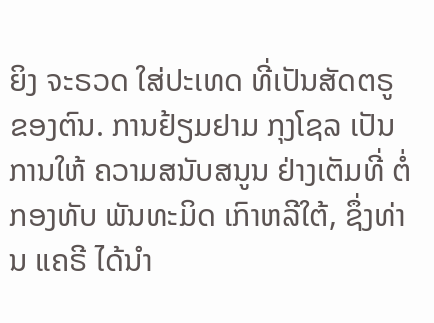ຍິງ ຈະຣວດ ໃສ່ປະເທດ ທີ່ເປັນສັດຕຣູ ຂອງຕົນ. ການຢ້ຽມຢາມ ກຸງໂຊລ ເປັນການໃຫ້ ຄວາມສນັບສນູນ ຢ່າງເຕັມທີ່ ຕໍ່ກອງທັບ ພັນທະມິດ ເກົາຫລີໃຕ້, ຊຶ່ງທ່ານ ແຄຣີ ໄດ້ນຳ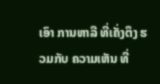ເອົາ ການຫາລື ທີ່ເຄັ່ງຕຶງ ຮວມກັບ ຄວາມເຫັນ ທີ່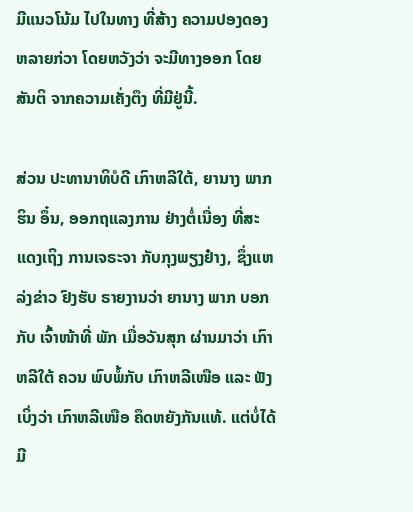ມີແນວໂນ້ມ ໄປໃນທາງ ທີ່ສ້າງ ຄວາມປອງດອງ ຫລາຍກ່ວາ ໂດຍຫວັງວ່າ ຈະມີທາງອອກ ໂດຍສັນຕິ ຈາກຄວາມເຄັ່ງຕຶງ ທີ່ມີຢູ່ນີ້.

ສ່ວນ ປະທານາທິບໍດີ ເກົາຫລີໃຕ້, ຍານາງ ພາກ ຮິນ ອຶ໋ນ, ອອກຖແລງການ ຢ່າງຕໍ່ເນື່ອງ ທີ່ສະແດງເຖິງ ການເຈຣະຈາ ກັບກຸງພຽງຢ໋າງ, ຊຶ່ງແຫລ່ງຂ່າວ ຢົງຮັບ ຣາຍງານວ່າ ຍານາງ ພາກ ບອກກັບ ເຈົ້າໜ້າທີ່ ພັກ ເມື່ອວັນສຸກ ຜ່ານມາວ່າ ເກົາຫລີໃຕ້ ຄວນ ພົບພໍ້ກັບ ເກົາຫລີເໜືອ ແລະ ຟັງເບິ່ງວ່າ ເກົາຫລີເໜືອ ຄຶດຫຍັງກັນແທ້. ແຕ່ບໍ່ໄດ້ ມີ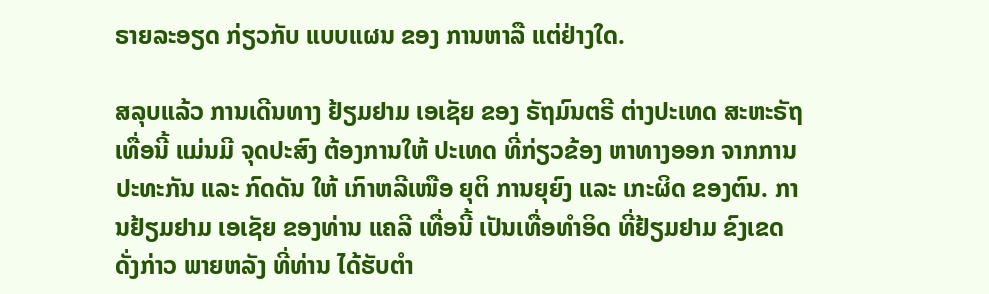ຣາຍລະອຽດ ກ່ຽວກັບ ແບບແຜນ ຂອງ ການຫາລື ແຕ່ຢ່າງໃດ.

ສລຸບແລ້ວ ການເດີນທາງ ຢ້ຽມຢາມ ເອເຊັຍ ຂອງ ຣັຖມົນຕຣີ ຕ່າງປະເທດ ສະຫະຣັຖ ເທື່ອນີ້ ແມ່ນມີ ຈຸດປະສົງ ຕ້ອງການໃຫ້ ປະເທດ ທີ່ກ່ຽວຂ້ອງ ຫາທາງອອກ ຈາກການ ປະທະກັນ ແລະ ກົດດັນ ໃຫ້ ເກົາຫລີເໜືອ ຍຸຕິ ການຍຸຍົງ ແລະ ເກະຜິດ ຂອງຕົນ. ການຢ້ຽມຢາມ ເອເຊັຍ ຂອງທ່ານ ແຄລີ ເທື່ອນີ້ ເປັນເທື່ອທຳອິດ ທີ່ຢ້ຽມຢາມ ຂົງເຂດ ດັ່ງກ່າວ ພາຍຫລັງ ທີ່ທ່ານ ໄດ້ຮັບຕຳ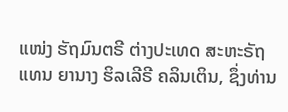ແໜ່ງ ຮັຖມົນຕຣີ ຕ່າງປະເທດ ສະຫະຣັຖ ແທນ ຍານາງ ຮິລເລີຣີ ຄລິນເຕິນ, ຊຶ່ງທ່ານ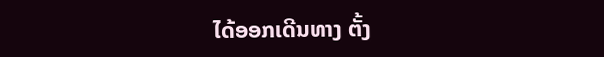ໄດ້ອອກເດີນທາງ ຕັ້ງ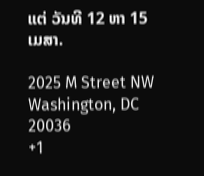ແຕ່ ວັນທີ 12 ຫາ 15 ເມສາ.

2025 M Street NW
Washington, DC 20036
+1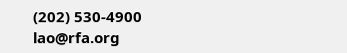(202) 530-4900
lao@rfa.org